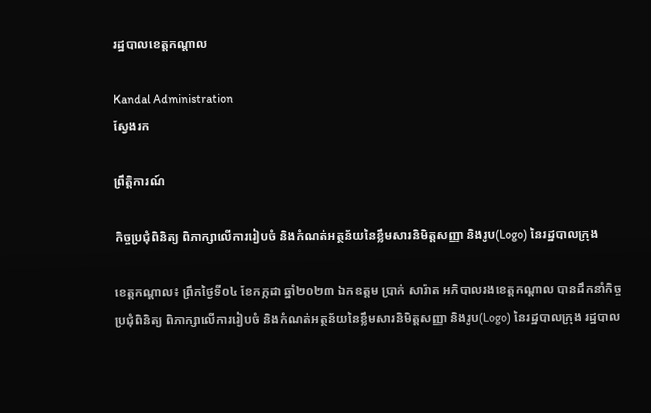រដ្ឋបាលខេត្តកណ្តាល

Kandal Administration
ស្វែងរក

ព្រឹត្តិការណ៍

កិច្ចប្រជុំពិនិត្យ ពិភាក្សាលើការរៀបចំ និងកំណត់អត្ថន័យនៃខ្លឹមសារនិមិត្តសញ្ញា និងរូប(Logo) នៃរដ្ឋបាលក្រុង

ខេត្តកណ្ដាល៖ ព្រឹកថ្ងៃទី០៤ ខែកក្កដា ឆ្នាំ២០២៣ ឯកឧត្តម ប្រាក់ សារ៉ាត អភិបាលរងខេត្តកណ្ដាល បានដឹកនាំកិច្ចប្រជុំពិនិត្យ ពិភាក្សាលើការរៀបចំ និងកំណត់អត្ថន័យនៃខ្លឹមសារនិមិត្តសញ្ញា និងរូប(Logo) នៃរដ្ឋបាលក្រុង រដ្ឋបាល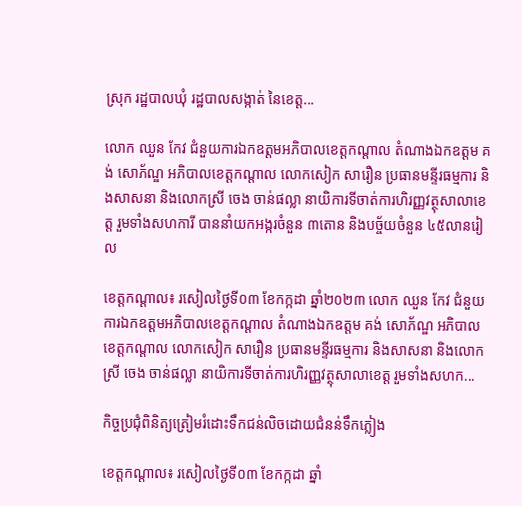ស្រុក រដ្ឋបាលឃុំ រដ្ឋបាលសង្កាត់ នៃខេត្ត...

លោក ឈួន កែវ ជំនួយការឯកឧត្តមអភិបាលខេត្តកណ្ដាល តំណាងឯកឧត្តម គង់ សោភ័ណ្ឌ អភិបាលខេត្តកណ្តាល លោកសៀក សារឿន ប្រធានមន្ទីរធម្មការ និងសាសនា និងលោកស្រី ចេង ចាន់ផល្លា នាយិការទីចាត់ការហិរញ្ញវត្ថុសាលាខេត្ត រួមទាំងសហការី បាននាំយកអង្ករចំនួន ៣តោន និងបច្ច័យចំនួន ៤៥លានរៀល

ខេត្តកណ្តាល៖ រសៀលថ្ងៃទី០៣ ខែកក្កដា ឆ្នាំ២០២៣ លោក ឈួន កែវ ជំនួយការឯកឧត្តមអភិបាលខេត្តកណ្ដាល តំណាងឯកឧត្តម គង់ សោភ័ណ្ឌ អភិបាលខេត្តកណ្តាល លោកសៀក សារឿន ប្រធានមន្ទីរធម្មការ និងសាសនា និងលោកស្រី ចេង ចាន់ផល្លា នាយិការទីចាត់ការហិរញ្ញវត្ថុសាលាខេត្ត រួមទាំងសហក...

កិច្ចប្រជុំពិនិត្យត្រៀមរំដោះទឹកជន់លិចដោយជំនន់ទឹកភ្លៀង

ខេត្តកណ្ដាល៖ រសៀលថ្ងៃទី០៣ ខែកក្កដា ឆ្នាំ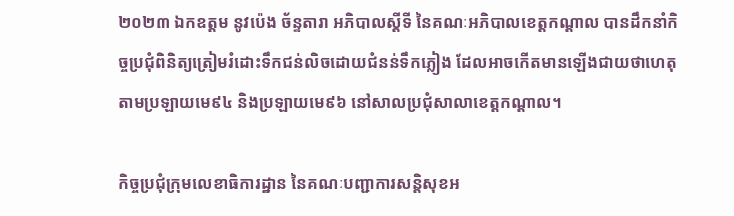២០២៣ ឯកឧត្ដម នូវប៉េង ច័ន្ទតារា អភិបាលស្ដីទី នៃគណៈអភិបាលខេត្តកណ្ដាល បានដឹកនាំកិច្ចប្រជុំពិនិត្យត្រៀមរំដោះទឹកជន់លិចដោយជំនន់ទឹកភ្លៀង ដែលអាចកើតមានឡើងជាយថាហេតុ តាមប្រឡាយមេ៩៤ និងប្រឡាយមេ៩៦ នៅសាលប្រជុំសាលាខេត្តកណ្ដាល។

កិច្ចប្រជុំក្រុមលេខាធិការដ្ឋាន នៃគណៈបញ្ជាការសន្តិសុខអ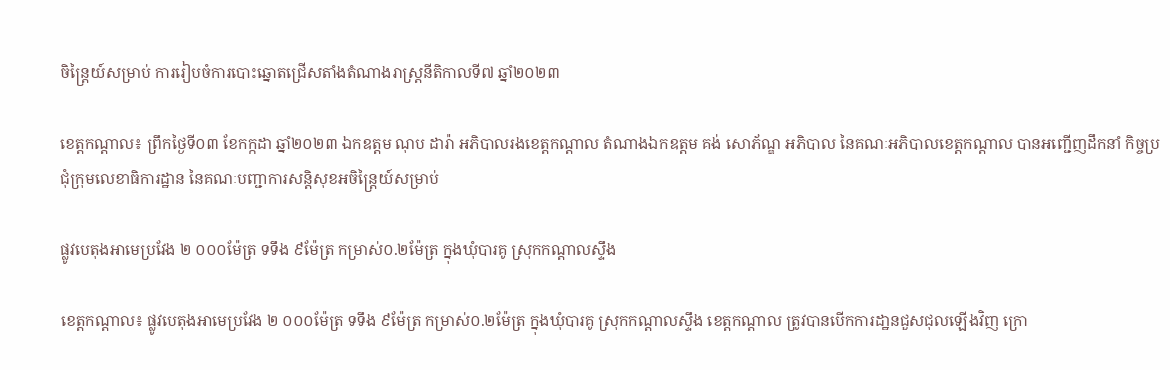ចិន្ត្រៃយ៍សម្រាប់ ការរៀបចំការបោះឆ្នោតជ្រើសតាំងតំណាងរាស្ត្រនីតិកាលទី៧ ឆ្នាំ២០២៣

ខេត្តកណ្ដាល៖ ព្រឹកថ្ងៃទី០៣ ខែកក្កដា ឆ្នាំ២០២៣ ឯកឧត្ដម ណុប ដារ៉ា អភិបាលរងខេត្តកណ្ដាល តំណាងឯកឧត្ដម គង់ សោភ័ណ្ឌ អភិបាល នៃគណៈអភិបាលខេត្តកណ្ដាល បានអញ្ជើញដឹកនាំ កិច្ចប្រជុំក្រុមលេខាធិការដ្ឋាន នៃគណៈបញ្ជាការសន្តិសុខអចិន្ត្រៃយ៍សម្រាប់

ផ្លូវបេតុងអាមេប្រវែង ២ ០០០ម៉ែត្រ ទទឹង ៩ម៉ែត្រ កម្រាស់០.២ម៉ែត្រ ក្នុងឃុំបារគូ ស្រុកកណ្តាលស្ទឹង

ខេត្តកណ្ដាល៖ ផ្លូវបេតុងអាមេប្រវែង ២ ០០០ម៉ែត្រ ទទឹង ៩ម៉ែត្រ កម្រាស់០.២ម៉ែត្រ ក្នុងឃុំបារគូ ស្រុកកណ្តាលស្ទឹង ខេត្តកណ្តាល ត្រូវបានបើកការដា្ឋនជួសជុលឡើងវិញ ក្រោ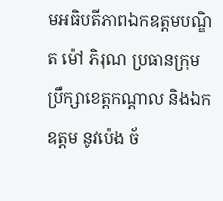មអធិបតីភាពឯកឧត្ដមបណ្ឌិត ម៉ៅ ភិរុណ ប្រធានក្រុមប្រឹក្សាខេត្តកណ្ដាល និងឯកឧត្ដម នូវប៉េង ច័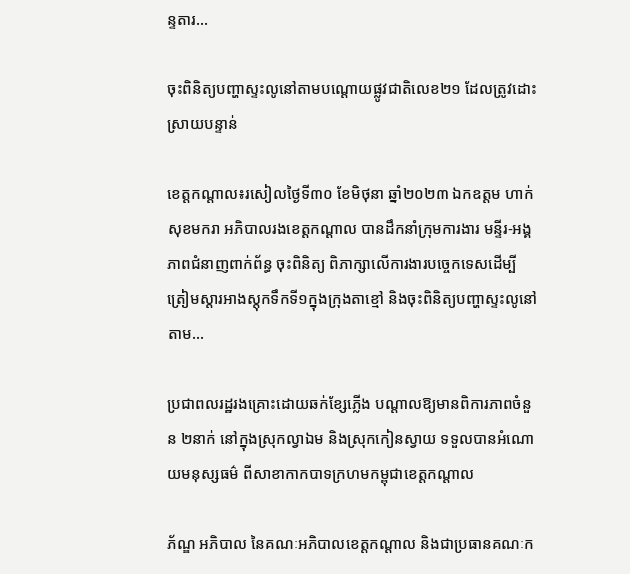ន្ទតារ...

ចុះពិនិត្យបញ្ហាស្ទះលូនៅតាមបណ្តោយផ្លូវជាតិលេខ២១ ដែលត្រូវដោះស្រាយបន្ទាន់

ខេត្តកណ្តាល៖រសៀលថ្ងៃទី៣០ ខែមិថុនា ឆ្នាំ២០២៣ ឯកឧត្តម ហាក់ សុខមករា អភិបាលរងខេត្តកណ្តាល បានដឹកនាំក្រុមការងារ មន្ទីរ-អង្គភាពជំនាញពាក់ព័ន្ធ ចុះពិនិត្យ ពិភាក្សាលើការងារបច្ចេកទេសដើម្បីត្រៀមស្តារអាងស្តុកទឹកទី១ក្នុងក្រុងតាខ្មៅ និងចុះពិនិត្យបញ្ហាស្ទះលូនៅតាម...

ប្រជាពលរដ្ឋរងគ្រោះដោយឆក់ខ្សែភ្លើង បណ្ដាលឱ្យមានពិការភាពចំនួន ២នាក់ នៅក្នុងស្រុកល្វាឯម និងស្រុកកៀនស្វាយ ទទួលបានអំណោយមនុស្សធម៌ ពីសាខាកាកបាទក្រហមកម្ពុជាខេត្តកណ្ដាល

ភ័ណ្ឌ អភិបាល នៃគណៈអភិបាលខេត្តកណ្ដាល និងជាប្រធានគណៈក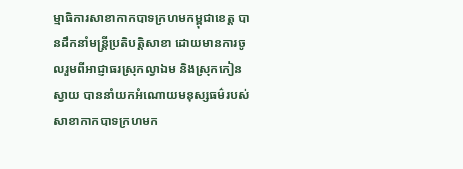ម្មាធិការសាខាកាកបាទក្រហមកម្ពុជាខេត្ត បានដឹកនាំមន្ត្រីប្រតិបត្តិសាខា ដោយមានការចូលរួមពីអាជ្ញាធរស្រុកល្វាឯម និងស្រុកកៀនស្វាយ បាននាំយកអំណោយមនុស្សធម៌របស់សាខាកាកបាទក្រហមក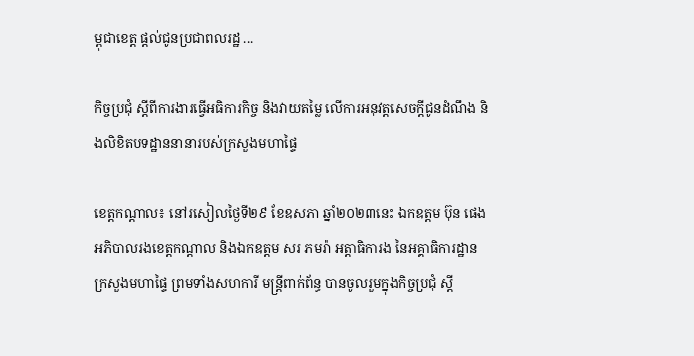ម្ពុជាខេត្ត ផ្ដល់ជូនប្រជាពលរដ្ឋ ...

កិច្ចប្រជុំ ស្តីពីការងារធ្វើអធិការកិច្ច និងវាយតម្លៃ លើការអនុវត្តសេចក្តីជូនដំណឹង និងលិខិតបទដ្ឋាននានារបស់ក្រសួងមហាផ្ទៃ

ខេត្តកណ្ដាល៖ នៅរសៀលថ្ងៃទី២៩ ខែឧសភា ឆ្នាំ២០២៣នេះ ឯកឧត្តម ប៊ុន ផេង អភិបាលរងខេត្តកណ្ដាល និងឯកឧត្តម សរ ភមរ៉ា អត្តាធិការង នៃអគ្គាធិការដ្ឋានក្រសួងមហាផ្ទៃ ព្រមទាំងសហការី មន្ត្រីពាក់ព័ន្ធ បានចូលរួមក្នុងកិច្ចប្រជុំ ស្តី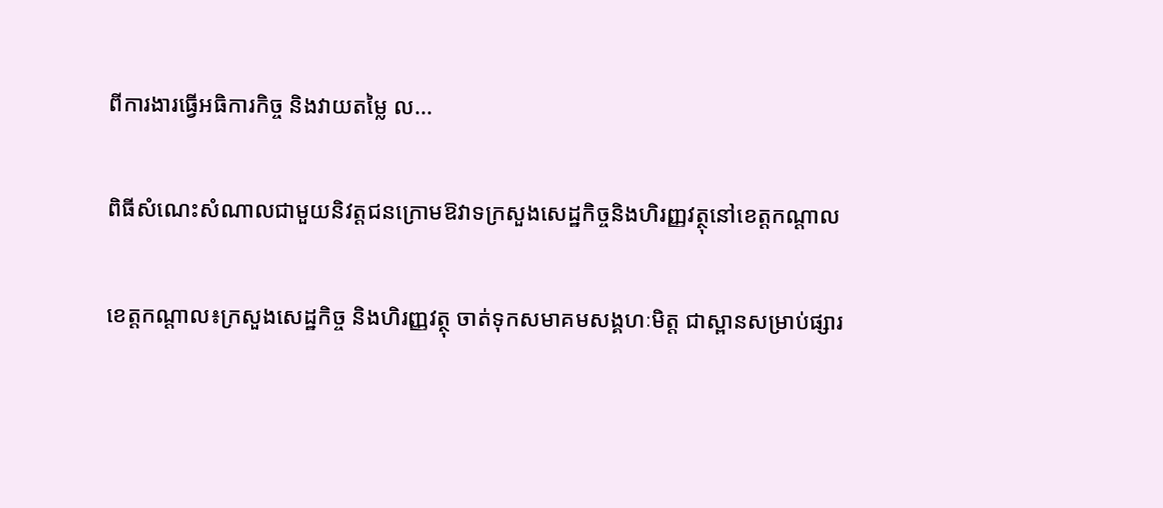ពីការងារធ្វើអធិការកិច្ច និងវាយតម្លៃ ល...

ពិធីសំណេះសំណាលជាមួយនិវត្តជនក្រោមឱវាទក្រសួងសេដ្ឋកិច្ចនិងហិរញ្ញវត្ថុនៅខេត្តកណ្តាល

ខេត្តកណ្តាល៖ក្រសួងសេដ្ឋកិច្ច និងហិរញ្ញវត្ថុ ចាត់ទុកសមាគមសង្គហៈមិត្ត ជាស្ពានសម្រាប់ផ្សារ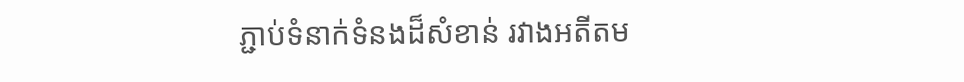ភ្ជាប់ទំនាក់ទំនងដ៏សំខាន់ រវាងអតីតម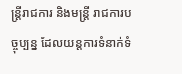ន្ត្រីរាជការ និងមន្ត្រី រាជការបច្ចុប្បន្ន ដែលយន្តការទំនាក់ទំ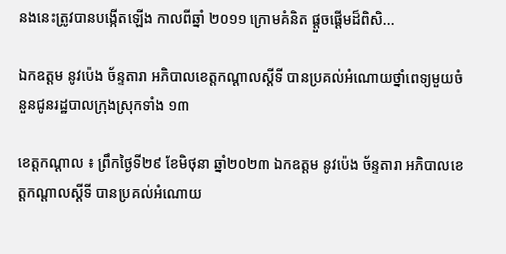នងនេះត្រូវបានបង្កើតឡើង កាលពីឆ្នាំ ២០១១ ក្រោមគំនិត ផ្តួចផ្តើមដ៏ពិសិ...

ឯកឧត្តម នូវប៉េង ច័ន្ទតារា អភិបាលខេត្តកណ្ដាលស្ដីទី បានប្រគល់អំណោយថ្នាំពេទ្យមួយចំនួនជូនរដ្ឋបាលក្រុងស្រុកទាំង ១៣

ខេត្តកណ្តាល ៖ ព្រឹកថ្ងៃទី២៩ ខែមិថុនា ឆ្នាំ២០២៣ ឯកឧត្តម នូវប៉េង ច័ន្ទតារា អភិបាលខេត្តកណ្ដាលស្ដីទី បានប្រគល់អំណោយ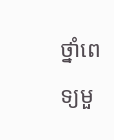ថ្នាំពេទ្យមួ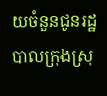យចំនួនជូនរដ្ឋបាលក្រុងស្រុ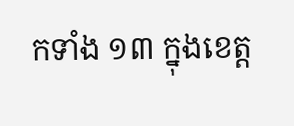កទាំង ១៣ ក្នុងខេត្ត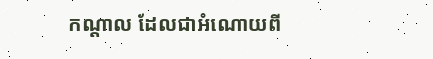កណ្តាល ដែលជាអំណោយពី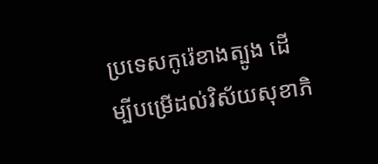ប្រទេសកូរ៉េខាងត្បូង ដើម្បីបម្រើដល់វិស័យសុខាភិ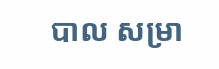បាល សម្រា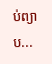ប់ព្យាប...